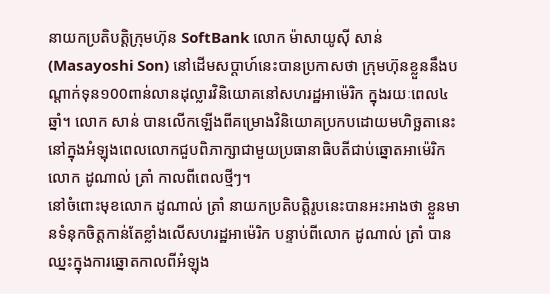នាយកប្រតិបត្តិក្រុមហ៊ុន SoftBank លោក ម៉ាសាយូស៊ី សាន់ (Masayoshi Son) នៅដើមសប្តាហ៍នេះបានប្រកាសថា ក្រុមហ៊ុនខ្លួននឹងបណ្តាក់ទុន១00ពាន់លានដុល្លារវិនិយោគនៅសហរដ្ឋអាម៉េរិក ក្នុងរយៈពេល៤ឆ្នាំ។ លោក សាន់ បានលើកឡើងពីគម្រោងវិនិយោគប្រកបដោយមហិច្ឆតានេះ នៅក្នុងអំឡុងពេលលោកជួបពិភាក្សាជាមួយប្រធានាធិបតីជាប់ឆ្នោតអាម៉េរិក លោក ដូណាល់ ត្រាំ កាលពីពេលថ្មីៗ។
នៅចំពោះមុខលោក ដូណាល់ ត្រាំ នាយកប្រតិបត្តិរូបនេះបានអះអាងថា ខ្លួនមានទំនុកចិត្តកាន់តែខ្លាំងលើសហរដ្ឋអាម៉េរិក បន្ទាប់ពីលោក ដូណាល់ ត្រាំ បានឈ្នះក្នុងការឆ្នោតកាលពីអំឡុង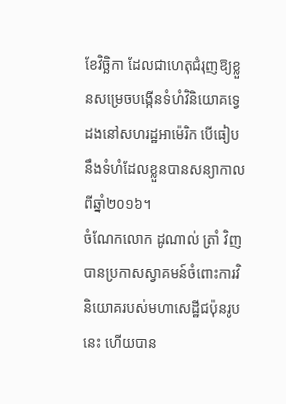ខែវិច្ឆិកា ដែលជាហេតុជំរុញឱ្យខ្លួនសម្រេចបង្កើនទំហំវិនិយោគទ្វេដងនៅសហរដ្ឋអាម៉េរិក បើធៀបនឹងទំហំដែលខ្លួនបានសន្យាកាលពីឆ្នាំ២០១៦។
ចំណែកលោក ដូណាល់ ត្រាំ វិញបានប្រកាសស្វាគមន៍ចំពោះការវិនិយោគរបស់មហាសេដ្ឋីជប៉ុនរូបនេះ ហើយបាន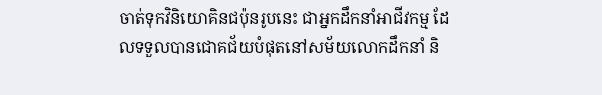ចាត់ទុកវិនិយោគិនជប៉ុនរូបនេះ ជាអ្នកដឹកនាំអាជីវកម្ម ដែលទទួលបានជោគជ័យបំផុតនៅសម័យលោកដឹកនាំ និ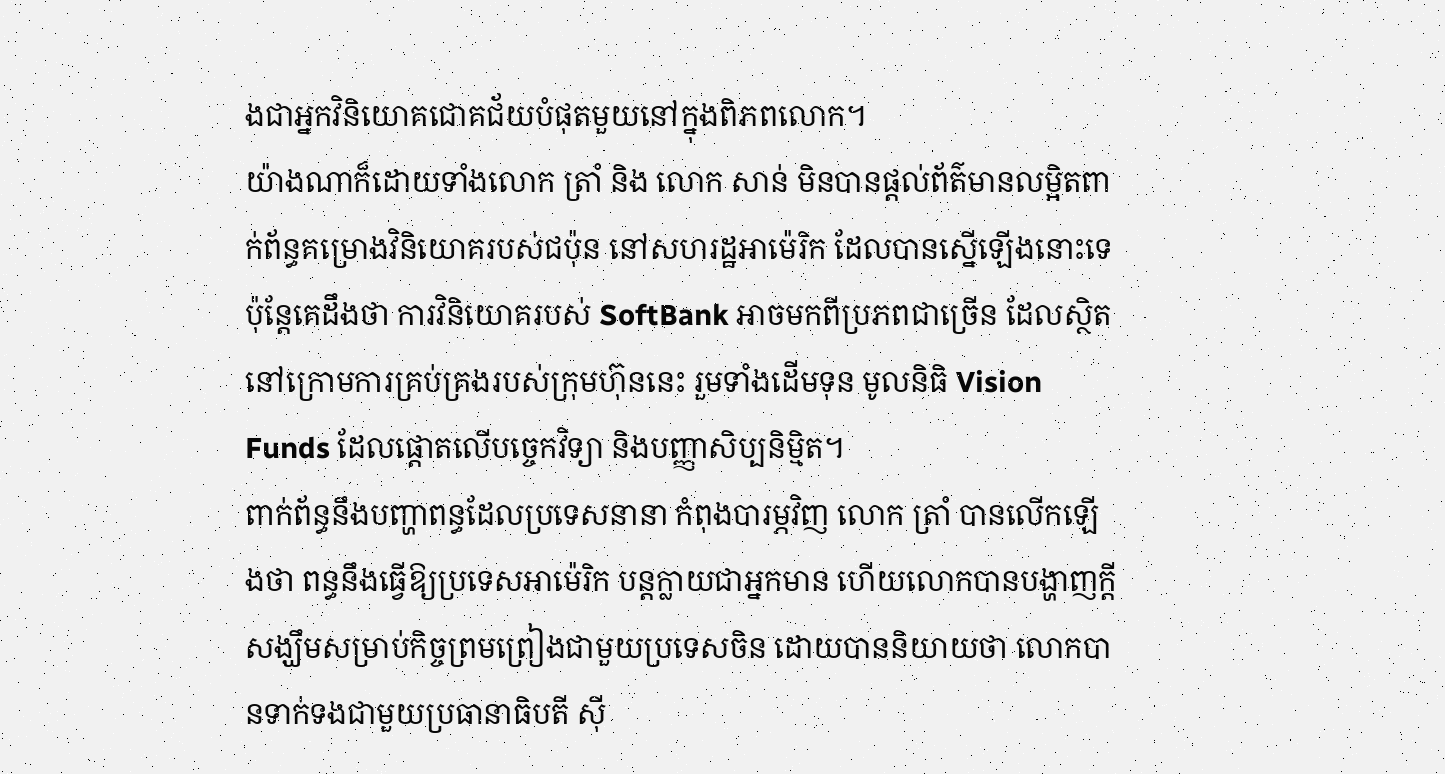ងជាអ្នកវិនិយោគជោគជ័យបំផុតមួយនៅក្នុងពិភពលោក។
យ៉ាងណាក៏ដោយទាំងលោក ត្រាំ និង លោក សាន់ មិនបានផ្តល់ព័ត៌មានលម្អិតពាក់ព័ន្ធគម្រោងវិនិយោគរបស់ជប៉ុន នៅសហរដ្ឋអាម៉េរិក ដែលបានស្នើឡើងនោះទេ ប៉ុន្តែគេដឹងថា ការវិនិយោគរបស់ SoftBank អាចមកពីប្រភពជាច្រើន ដែលស្ថិតនៅក្រោមការគ្រប់គ្រងរបស់ក្រុមហ៊ុននេះ រួមទាំងដើមទុន មូលនិធិ Vision Funds ដែលផ្តោតលើបច្ចេកវិទ្យា និងបញ្ញាសិប្បនិម្មិត។
ពាក់ព័ន្ធនឹងបញ្ហាពន្ធដែលប្រទេសនានា កំពុងបារម្ភវិញ លោក ត្រាំ បានលើកឡើងថា ពន្ធនឹងធ្វើឱ្យប្រទេសអាម៉េរិក បន្តក្លាយជាអ្នកមាន ហើយលោកបានបង្ហាញក្តីសង្ឃឹមសម្រាប់កិច្ចព្រមព្រៀងជាមួយប្រទេសចិន ដោយបាននិយាយថា លោកបានទាក់ទងជាមួយប្រធានាធិបតី ស៊ី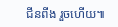ជីនពីង រួចហើយ៕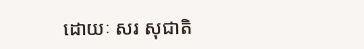ដោយៈ សរ សុជាតិ